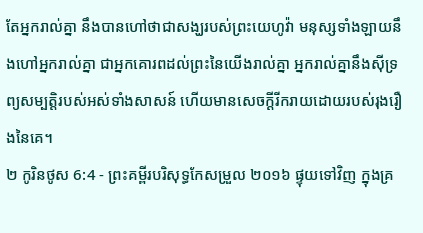តែអ្នករាល់គ្នា នឹងបានហៅថាជាសង្ឃរបស់ព្រះយេហូវ៉ា មនុស្សទាំងឡាយនឹងហៅអ្នករាល់គ្នា ជាអ្នកគោរពដល់ព្រះនៃយើងរាល់គ្នា អ្នករាល់គ្នានឹងស៊ីទ្រព្យសម្បត្តិរបស់អស់ទាំងសាសន៍ ហើយមានសេចក្ដីរីករាយដោយរបស់រុងរឿងនៃគេ។
២ កូរិនថូស 6:4 - ព្រះគម្ពីរបរិសុទ្ធកែសម្រួល ២០១៦ ផ្ទុយទៅវិញ ក្នុងគ្រ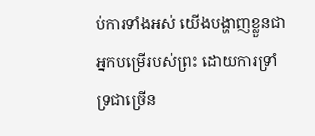ប់ការទាំងអស់ យើងបង្ហាញខ្លួនជាអ្នកបម្រើរបស់ព្រះ ដោយការទ្រាំទ្រជាច្រើន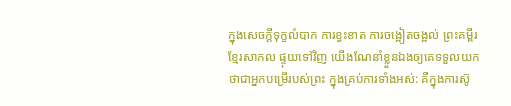ក្នុងសេចក្ដីទុក្ខលំបាក ការខ្វះខាត ការចង្អៀតចង្អល់ ព្រះគម្ពីរខ្មែរសាកល ផ្ទុយទៅវិញ យើងណែនាំខ្លួនឯងឲ្យគេទទួលយកថាជាអ្នកបម្រើរបស់ព្រះ ក្នុងគ្រប់ការទាំងអស់: គឺក្នុងការស៊ូ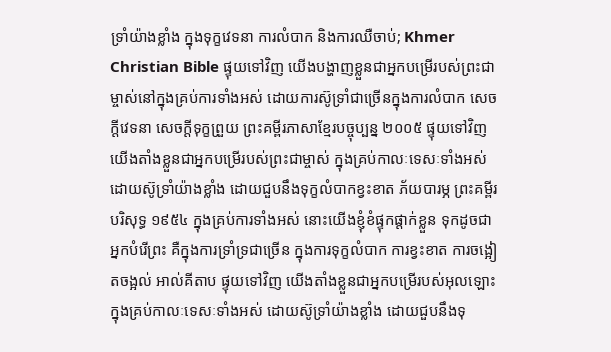ទ្រាំយ៉ាងខ្លាំង ក្នុងទុក្ខវេទនា ការលំបាក និងការឈឺចាប់; Khmer Christian Bible ផ្ទុយទៅវិញ យើងបង្ហាញខ្លួនជាអ្នកបម្រើរបស់ព្រះជាម្ចាស់នៅក្នុងគ្រប់ការទាំងអស់ ដោយការស៊ូទ្រាំជាច្រើនក្នុងការលំបាក សេចក្ដីវេទនា សេចក្ដីទុក្ខព្រួយ ព្រះគម្ពីរភាសាខ្មែរបច្ចុប្បន្ន ២០០៥ ផ្ទុយទៅវិញ យើងតាំងខ្លួនជាអ្នកបម្រើរបស់ព្រះជាម្ចាស់ ក្នុងគ្រប់កាលៈទេសៈទាំងអស់ ដោយស៊ូទ្រាំយ៉ាងខ្លាំង ដោយជួបនឹងទុក្ខលំបាកខ្វះខាត ភ័យបារម្ភ ព្រះគម្ពីរបរិសុទ្ធ ១៩៥៤ ក្នុងគ្រប់ការទាំងអស់ នោះយើងខ្ញុំខំផ្ទុកផ្តាក់ខ្លួន ទុកដូចជាអ្នកបំរើព្រះ គឺក្នុងការទ្រាំទ្រជាច្រើន ក្នុងការទុក្ខលំបាក ការខ្វះខាត ការចង្អៀតចង្អល់ អាល់គីតាប ផ្ទុយទៅវិញ យើងតាំងខ្លួនជាអ្នកបម្រើរបស់អុលឡោះ ក្នុងគ្រប់កាលៈទេសៈទាំងអស់ ដោយស៊ូទ្រាំយ៉ាងខ្លាំង ដោយជួបនឹងទុ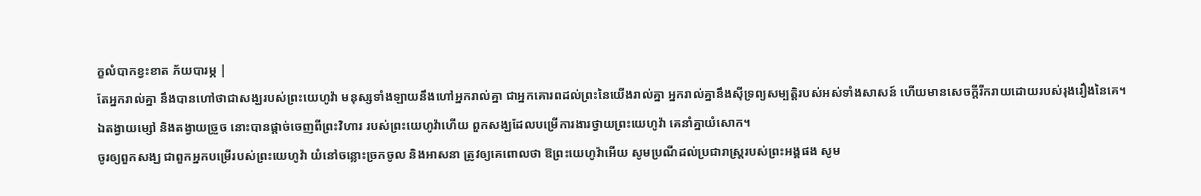ក្ខលំបាកខ្វះខាត ភ័យបារម្ភ |
តែអ្នករាល់គ្នា នឹងបានហៅថាជាសង្ឃរបស់ព្រះយេហូវ៉ា មនុស្សទាំងឡាយនឹងហៅអ្នករាល់គ្នា ជាអ្នកគោរពដល់ព្រះនៃយើងរាល់គ្នា អ្នករាល់គ្នានឹងស៊ីទ្រព្យសម្បត្តិរបស់អស់ទាំងសាសន៍ ហើយមានសេចក្ដីរីករាយដោយរបស់រុងរឿងនៃគេ។
ឯតង្វាយម្សៅ និងតង្វាយច្រួច នោះបានផ្តាច់ចេញពីព្រះវិហារ របស់ព្រះយេហូវ៉ាហើយ ពួកសង្ឃដែលបម្រើការងារថ្វាយព្រះយេហូវ៉ា គេនាំគ្នាយំសោក។
ចូរឲ្យពួកសង្ឃ ជាពួកអ្នកបម្រើរបស់ព្រះយេហូវ៉ា យំនៅចន្លោះច្រកចូល និងអាសនា ត្រូវឲ្យគេពោលថា ឱព្រះយេហូវ៉ាអើយ សូមប្រណីដល់ប្រជារាស្ត្ររបស់ព្រះអង្គផង សូម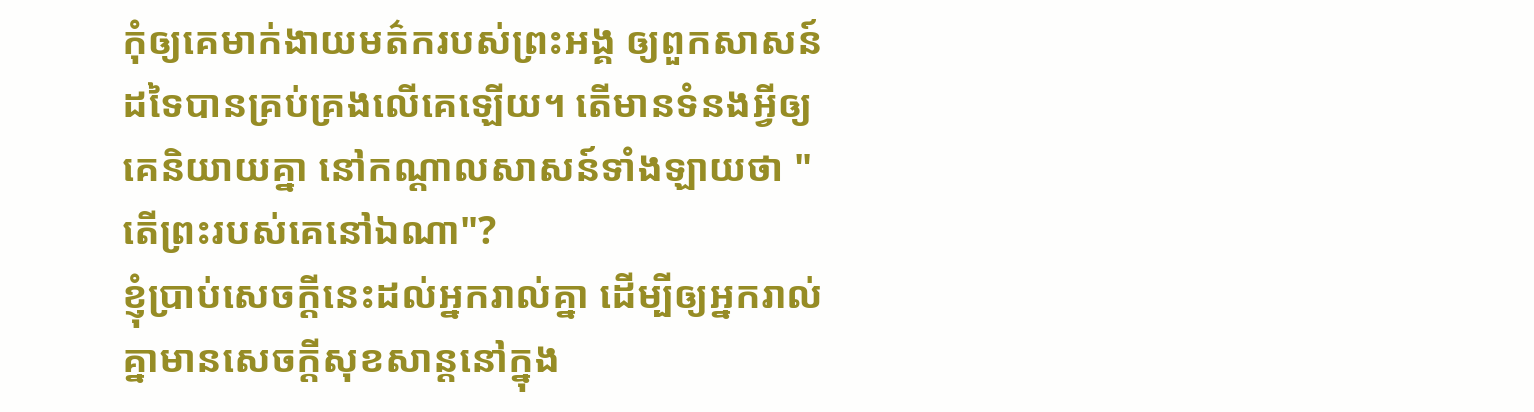កុំឲ្យគេមាក់ងាយមត៌ករបស់ព្រះអង្គ ឲ្យពួកសាសន៍ដទៃបានគ្រប់គ្រងលើគេឡើយ។ តើមានទំនងអ្វីឲ្យគេនិយាយគ្នា នៅកណ្ដាលសាសន៍ទាំងឡាយថា "តើព្រះរបស់គេនៅឯណា"?
ខ្ញុំប្រាប់សេចក្ដីនេះដល់អ្នករាល់គ្នា ដើម្បីឲ្យអ្នករាល់គ្នាមានសេចក្តីសុខសាន្តនៅក្នុង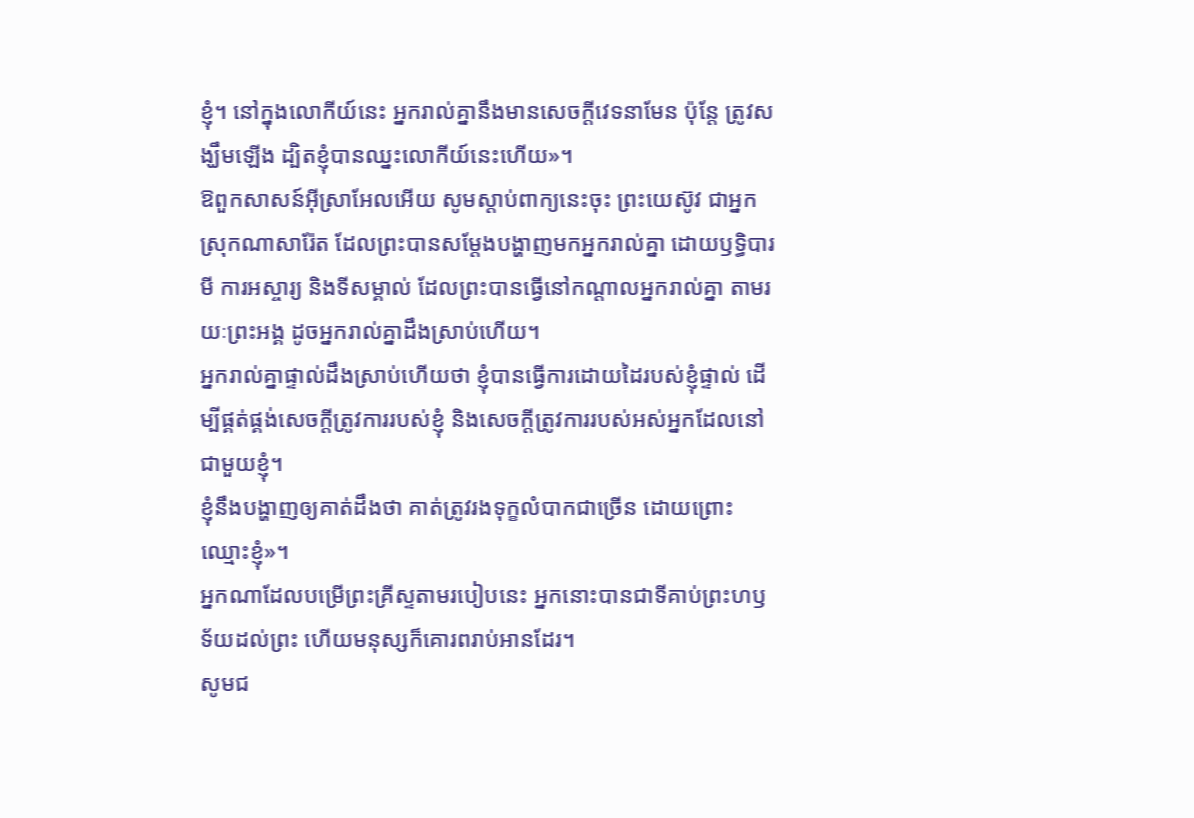ខ្ញុំ។ នៅក្នុងលោកីយ៍នេះ អ្នករាល់គ្នានឹងមានសេចក្តីវេទនាមែន ប៉ុន្តែ ត្រូវសង្ឃឹមឡើង ដ្បិតខ្ញុំបានឈ្នះលោកីយ៍នេះហើយ»។
ឱពួកសាសន៍អ៊ីស្រាអែលអើយ សូមស្តាប់ពាក្យនេះចុះ ព្រះយេស៊ូវ ជាអ្នកស្រុកណាសារ៉ែត ដែលព្រះបានសម្តែងបង្ហាញមកអ្នករាល់គ្នា ដោយឫទ្ធិបារមី ការអស្ចារ្យ និងទីសម្គាល់ ដែលព្រះបានធ្វើនៅកណ្តាលអ្នករាល់គ្នា តាមរយៈព្រះអង្គ ដូចអ្នករាល់គ្នាដឹងស្រាប់ហើយ។
អ្នករាល់គ្នាផ្ទាល់ដឹងស្រាប់ហើយថា ខ្ញុំបានធ្វើការដោយដៃរបស់ខ្ញុំផ្ទាល់ ដើម្បីផ្គត់ផ្គង់សេចក្ដីត្រូវការរបស់ខ្ញុំ និងសេចក្ដីត្រូវការរបស់អស់អ្នកដែលនៅជាមួយខ្ញុំ។
ខ្ញុំនឹងបង្ហាញឲ្យគាត់ដឹងថា គាត់ត្រូវរងទុក្ខលំបាកជាច្រើន ដោយព្រោះឈ្មោះខ្ញុំ»។
អ្នកណាដែលបម្រើព្រះគ្រីស្ទតាមរបៀបនេះ អ្នកនោះបានជាទីគាប់ព្រះហឫទ័យដល់ព្រះ ហើយមនុស្សក៏គោរពរាប់អានដែរ។
សូមជ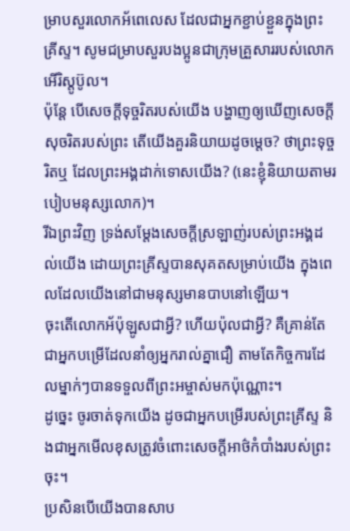ម្រាបសួរលោកអ័ពេលេស ដែលជាអ្នកខ្ជាប់ខ្ជួនក្នុងព្រះគ្រីស្ទ។ សូមជម្រាបសួរបងប្អូនជាក្រុមគ្រួសាររបស់លោកអើរិស្តូប៊ូល។
ប៉ុន្តែ បើសេចក្តីទុច្ចរិតរបស់យើង បង្ហាញឲ្យឃើញសេចក្តីសុចរិតរបស់ព្រះ តើយើងគួរនិយាយដូចម្តេច? ថាព្រះទុច្ចរិតឬ ដែលព្រះអង្គដាក់ទោសយើង? (នេះខ្ញុំនិយាយតាមរបៀបមនុស្សលោក)។
រីឯព្រះវិញ ទ្រង់សម្ដែងសេចក្តីស្រឡាញ់របស់ព្រះអង្គដល់យើង ដោយព្រះគ្រីស្ទបានសុគតសម្រាប់យើង ក្នុងពេលដែលយើងនៅជាមនុស្សមានបាបនៅឡើយ។
ចុះតើលោកអ័ប៉ុឡូសជាអ្វី? ហើយប៉ុលជាអ្វី? គឺគ្រាន់តែជាអ្នកបម្រើដែលនាំឲ្យអ្នករាល់គ្នាជឿ តាមតែកិច្ចការដែលម្នាក់ៗបានទទួលពីព្រះអម្ចាស់មកប៉ុណ្ណោះ។
ដូច្នេះ ចូរចាត់ទុកយើង ដូចជាអ្នកបម្រើរបស់ព្រះគ្រីស្ទ និងជាអ្នកមើលខុសត្រូវចំពោះសេចក្តីអាថ៌កំបាំងរបស់ព្រះចុះ។
ប្រសិនបើយើងបានសាប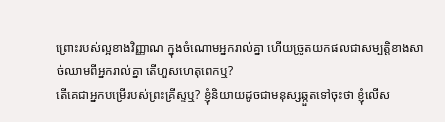ព្រោះរបស់ល្អខាងវិញ្ញាណ ក្នុងចំណោមអ្នករាល់គ្នា ហើយច្រូតយកផលជាសម្បត្តិខាងសាច់ឈាមពីអ្នករាល់គ្នា តើហួសហេតុពេកឬ?
តើគេជាអ្នកបម្រើរបស់ព្រះគ្រីស្ទឬ? ខ្ញុំនិយាយដូចជាមនុស្សឆ្កួតទៅចុះថា ខ្ញុំលើស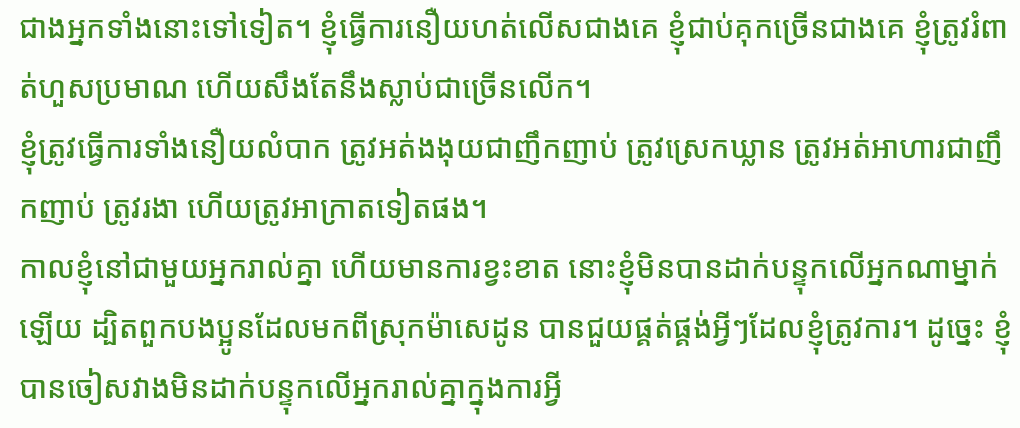ជាងអ្នកទាំងនោះទៅទៀត។ ខ្ញុំធ្វើការនឿយហត់លើសជាងគេ ខ្ញុំជាប់គុកច្រើនជាងគេ ខ្ញុំត្រូវរំពាត់ហួសប្រមាណ ហើយសឹងតែនឹងស្លាប់ជាច្រើនលើក។
ខ្ញុំត្រូវធ្វើការទាំងនឿយលំបាក ត្រូវអត់ងងុយជាញឹកញាប់ ត្រូវស្រេកឃ្លាន ត្រូវអត់អាហារជាញឹកញាប់ ត្រូវរងា ហើយត្រូវអាក្រាតទៀតផង។
កាលខ្ញុំនៅជាមួយអ្នករាល់គ្នា ហើយមានការខ្វះខាត នោះខ្ញុំមិនបានដាក់បន្ទុកលើអ្នកណាម្នាក់ឡើយ ដ្បិតពួកបងប្អូនដែលមកពីស្រុកម៉ាសេដូន បានជួយផ្គត់ផ្គង់អ្វីៗដែលខ្ញុំត្រូវការ។ ដូច្នេះ ខ្ញុំបានចៀសវាងមិនដាក់បន្ទុកលើអ្នករាល់គ្នាក្នុងការអ្វី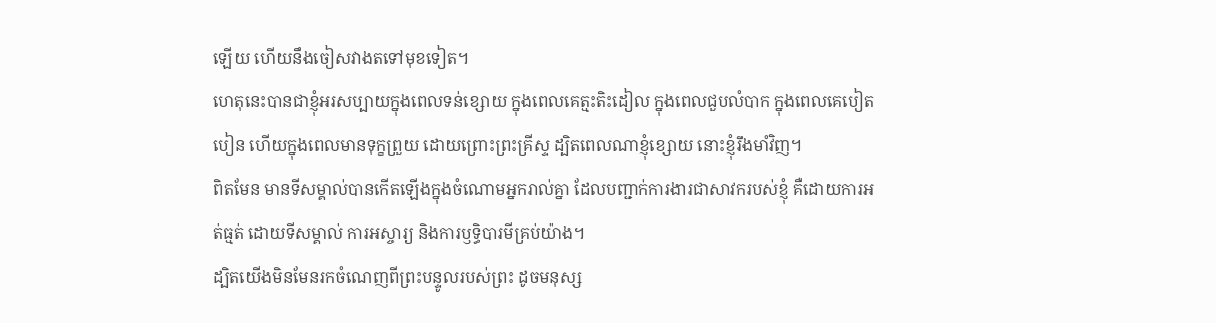ឡើយ ហើយនឹងចៀសវាងតទៅមុខទៀត។
ហេតុនេះបានជាខ្ញុំអរសប្បាយក្នុងពេលទន់ខ្សោយ ក្នុងពេលគេត្មះតិះដៀល ក្នុងពេលជួបលំបាក ក្នុងពេលគេបៀតបៀន ហើយក្នុងពេលមានទុក្ខព្រួយ ដោយព្រោះព្រះគ្រីស្ទ ដ្បិតពេលណាខ្ញុំខ្សោយ នោះខ្ញុំរឹងមាំវិញ។
ពិតមែន មានទីសម្គាល់បានកើតឡើងក្នុងចំណោមអ្នករាល់គ្នា ដែលបញ្ជាក់ការងារជាសាវករបស់ខ្ញុំ គឺដោយការអត់ធ្មត់ ដោយទីសម្គាល់ ការអស្ចារ្យ និងការឫទ្ធិបារមីគ្រប់យ៉ាង។
ដ្បិតយើងមិនមែនរកចំណេញពីព្រះបន្ទូលរបស់ព្រះ ដូចមនុស្ស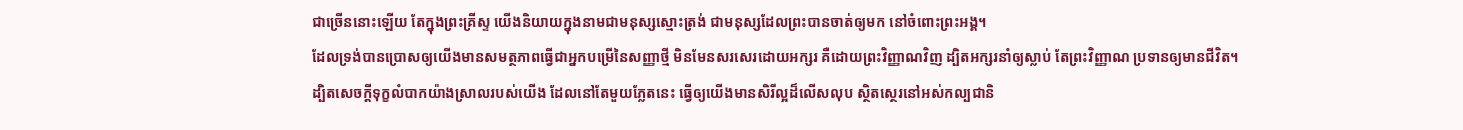ជាច្រើននោះឡើយ តែក្នុងព្រះគ្រីស្ទ យើងនិយាយក្នុងនាមជាមនុស្សស្មោះត្រង់ ជាមនុស្សដែលព្រះបានចាត់ឲ្យមក នៅចំពោះព្រះអង្គ។
ដែលទ្រង់បានប្រោសឲ្យយើងមានសមត្ថភាពធ្វើជាអ្នកបម្រើនៃសញ្ញាថ្មី មិនមែនសរសេរដោយអក្សរ គឺដោយព្រះវិញ្ញាណវិញ ដ្បិតអក្សរនាំឲ្យស្លាប់ តែព្រះវិញ្ញាណ ប្រទានឲ្យមានជីវិត។
ដ្បិតសេចក្តីទុក្ខលំបាកយ៉ាងស្រាលរបស់យើង ដែលនៅតែមួយភ្លែតនេះ ធ្វើឲ្យយើងមានសិរីល្អដ៏លើសលុប ស្ថិតស្ថេរនៅអស់កល្បជានិ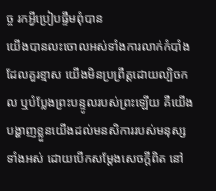ច្ច រកអ្វីប្រៀបផ្ទឹមពុំបាន
យើងបានលះចោលអស់ទាំងការលាក់កំបាំងដែលគួរខ្មាស យើងមិនប្រព្រឹត្តដោយល្បិចកល ឬបំប្លែងព្រះបន្ទូលរបស់ព្រះឡើយ គឺយើងបង្ហាញខ្លួនយើងដល់មនសិការរបស់មនុស្សទាំងអស់ ដោយបើកសម្ដែងសេចក្តីពិត នៅ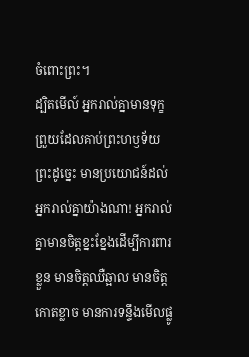ចំពោះព្រះ។
ដ្បិតមើល៍ អ្នករាល់គ្នាមានទុក្ខព្រួយដែលគាប់ព្រះហឫទ័យព្រះដូច្នេះ មានប្រយោជន៍ដល់អ្នករាល់គ្នាយ៉ាងណា! អ្នករាល់គ្នាមានចិត្តខ្នះខ្នែងដើម្បីការពារខ្លួន មានចិត្តឈឺឆ្អាល មានចិត្តកោតខ្លាច មានការទន្ទឹងមើលផ្លូ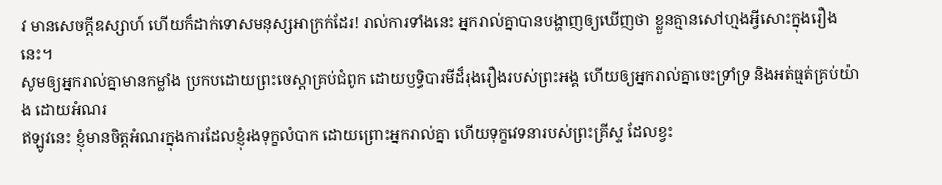វ មានសេចក្ដីឧស្សាហ៍ ហើយក៏ដាក់ទោសមនុស្សអាក្រក់ដែរ! រាល់ការទាំងនេះ អ្នករាល់គ្នាបានបង្ហាញឲ្យឃើញថា ខ្លួនគ្មានសៅហ្មងអ្វីសោះក្នុងរឿងនេះ។
សូមឲ្យអ្នករាល់គ្នាមានកម្លាំង ប្រកបដោយព្រះចេស្ដាគ្រប់ជំពូក ដោយឫទ្ធិបារមីដ៏រុងរឿងរបស់ព្រះអង្គ ហើយឲ្យអ្នករាល់គ្នាចេះទ្រាំទ្រ និងអត់ធ្មត់គ្រប់យ៉ាង ដោយអំណរ
ឥឡូវនេះ ខ្ញុំមានចិត្តអំណរក្នុងការដែលខ្ញុំរងទុក្ខលំបាក ដោយព្រោះអ្នករាល់គ្នា ហើយទុក្ខវេទនារបស់ព្រះគ្រីស្ទ ដែលខ្វះ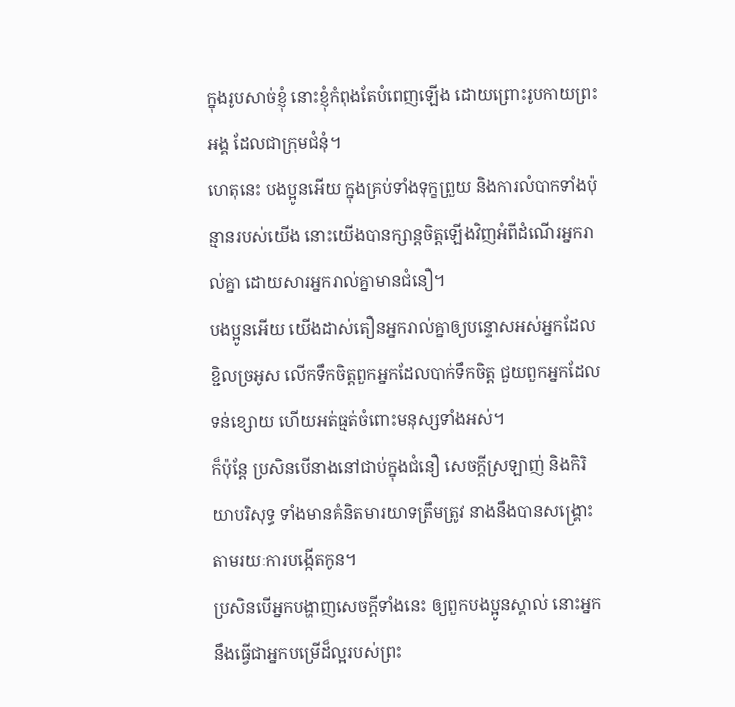ក្នុងរូបសាច់ខ្ញុំ នោះខ្ញុំកំពុងតែបំពេញឡើង ដោយព្រោះរូបកាយព្រះអង្គ ដែលជាក្រុមជំនុំ។
ហេតុនេះ បងប្អូនអើយ ក្នុងគ្រប់ទាំងទុក្ខព្រួយ និងការលំបាកទាំងប៉ុន្មានរបស់យើង នោះយើងបានក្សាន្តចិត្តឡើងវិញអំពីដំណើរអ្នករាល់គ្នា ដោយសារអ្នករាល់គ្នាមានជំនឿ។
បងប្អូនអើយ យើងដាស់តឿនអ្នករាល់គ្នាឲ្យបន្ទោសអស់អ្នកដែលខ្ជិលច្រអូស លើកទឹកចិត្តពួកអ្នកដែលបាក់ទឹកចិត្ត ជួយពួកអ្នកដែលទន់ខ្សោយ ហើយអត់ធ្មត់ចំពោះមនុស្សទាំងអស់។
ក៏ប៉ុន្ដែ ប្រសិនបើនាងនៅជាប់ក្នុងជំនឿ សេចក្ដីស្រឡាញ់ និងកិរិយាបរិសុទ្ធ ទាំងមានគំនិតមារយាទត្រឹមត្រូវ នាងនឹងបានសង្គ្រោះតាមរយៈការបង្កើតកូន។
ប្រសិនបើអ្នកបង្ហាញសេចក្ដីទាំងនេះ ឲ្យពួកបងប្អូនស្គាល់ នោះអ្នកនឹងធ្វើជាអ្នកបម្រើដ៏ល្អរបស់ព្រះ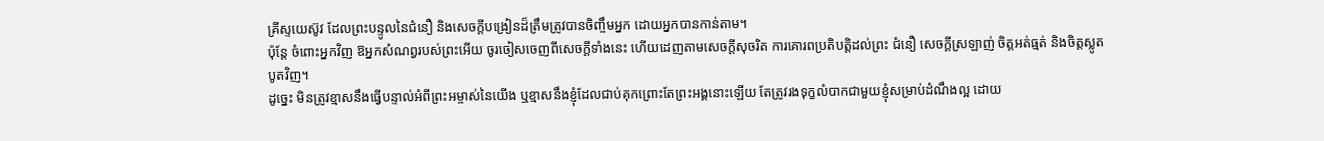គ្រីស្ទយេស៊ូវ ដែលព្រះបន្ទូលនៃជំនឿ និងសេចក្ដីបង្រៀនដ៏ត្រឹមត្រូវបានចិញ្ចឹមអ្នក ដោយអ្នកបានកាន់តាម។
ប៉ុន្តែ ចំពោះអ្នកវិញ ឱអ្នកសំណព្វរបស់ព្រះអើយ ចូរចៀសចេញពីសេចក្ដីទាំងនេះ ហើយដេញតាមសេចក្ដីសុចរិត ការគោរពប្រតិបត្តិដល់ព្រះ ជំនឿ សេចក្ដីស្រឡាញ់ ចិត្តអត់ធ្មត់ និងចិត្តស្លូតបូតវិញ។
ដូច្នេះ មិនត្រូវខ្មាសនឹងធ្វើបន្ទាល់អំពីព្រះអម្ចាស់នៃយើង ឬខ្មាសនឹងខ្ញុំដែលជាប់គុកព្រោះតែព្រះអង្គនោះឡើយ តែត្រូវរងទុក្ខលំបាកជាមួយខ្ញុំសម្រាប់ដំណឹងល្អ ដោយ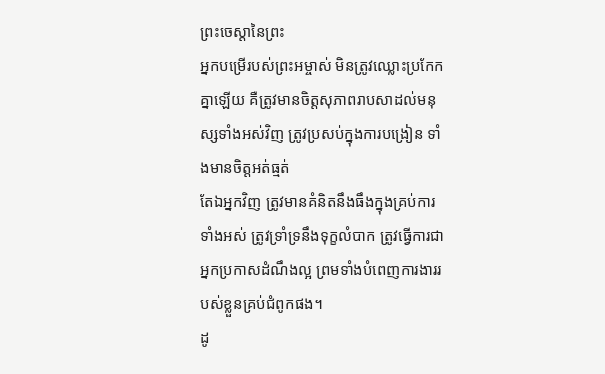ព្រះចេស្តានៃព្រះ
អ្នកបម្រើរបស់ព្រះអម្ចាស់ មិនត្រូវឈ្លោះប្រកែកគ្នាឡើយ គឺត្រូវមានចិត្តសុភាពរាបសាដល់មនុស្សទាំងអស់វិញ ត្រូវប្រសប់ក្នុងការបង្រៀន ទាំងមានចិត្តអត់ធ្មត់
តែឯអ្នកវិញ ត្រូវមានគំនិតនឹងធឹងក្នុងគ្រប់ការទាំងអស់ ត្រូវទ្រាំទ្រនឹងទុក្ខលំបាក ត្រូវធ្វើការជាអ្នកប្រកាសដំណឹងល្អ ព្រមទាំងបំពេញការងាររបស់ខ្លួនគ្រប់ជំពូកផង។
ដូ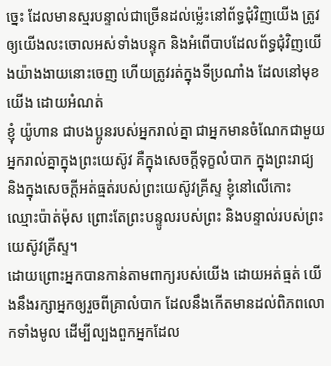ច្នេះ ដែលមានស្មរបន្ទាល់ជាច្រើនដល់ម៉្លេះនៅព័ទ្ធជុំវិញយើង ត្រូវឲ្យយើងលះចោលអស់ទាំងបន្ទុក និងអំពើបាបដែលព័ទ្ធជុំវិញយើងយ៉ាងងាយនោះចេញ ហើយត្រូវរត់ក្នុងទីប្រណាំង ដែលនៅមុខយើង ដោយអំណត់
ខ្ញុំ យ៉ូហាន ជាបងប្អូនរបស់អ្នករាល់គ្នា ជាអ្នកមានចំណែកជាមួយអ្នករាល់គ្នាក្នុងព្រះយេស៊ូវ គឺក្នុងសេចក្តីទុក្ខលំបាក ក្នុងព្រះរាជ្យ និងក្នុងសេចក្ដីអត់ធ្មត់របស់ព្រះយេស៊ូវគ្រីស្ទ ខ្ញុំនៅលើកោះ ឈ្មោះប៉ាត់ម៉ុស ព្រោះតែព្រះបន្ទូលរបស់ព្រះ និងបន្ទាល់របស់ព្រះយេស៊ូវគ្រីស្ទ។
ដោយព្រោះអ្នកបានកាន់តាមពាក្យរបស់យើង ដោយអត់ធ្មត់ យើងនឹងរក្សាអ្នកឲ្យរួចពីគ្រាលំបាក ដែលនឹងកើតមានដល់ពិភពលោកទាំងមូល ដើម្បីល្បងពួកអ្នកដែល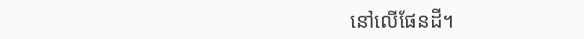នៅលើផែនដី។